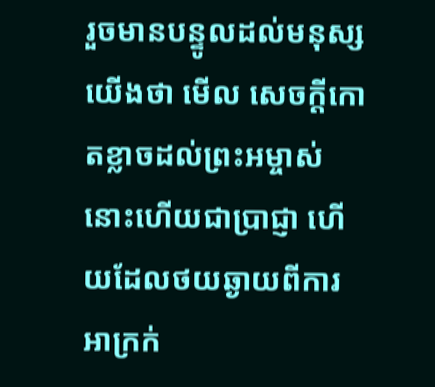រួចមានបន្ទូលដល់មនុស្សយើងថា មើល សេចក្ដីកោតខ្លាចដល់ព្រះអម្ចាស់ នោះហើយជាប្រាជ្ញា ហើយដែលថយឆ្ងាយពីការអាក្រក់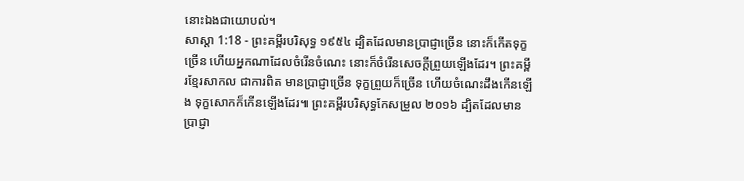នោះឯងជាយោបល់។
សាស្តា 1:18 - ព្រះគម្ពីរបរិសុទ្ធ ១៩៥៤ ដ្បិតដែលមានប្រាជ្ញាច្រើន នោះក៏កើតទុក្ខច្រើន ហើយអ្នកណាដែលចំរើនចំណេះ នោះក៏ចំរើនសេចក្ដីព្រួយឡើងដែរ។ ព្រះគម្ពីរខ្មែរសាកល ជាការពិត មានប្រាជ្ញាច្រើន ទុក្ខព្រួយក៏ច្រើន ហើយចំណេះដឹងកើនឡើង ទុក្ខសោកក៏កើនឡើងដែរ៕ ព្រះគម្ពីរបរិសុទ្ធកែសម្រួល ២០១៦ ដ្បិតដែលមានប្រាជ្ញា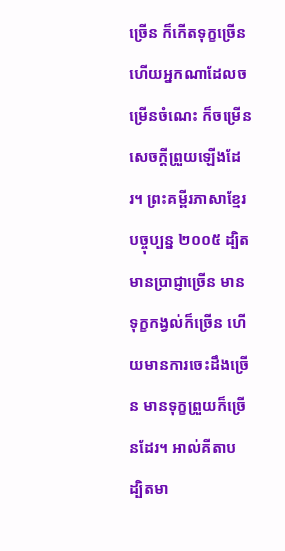ច្រើន ក៏កើតទុក្ខច្រើន ហើយអ្នកណាដែលចម្រើនចំណេះ ក៏ចម្រើនសេចក្ដីព្រួយឡើងដែរ។ ព្រះគម្ពីរភាសាខ្មែរបច្ចុប្បន្ន ២០០៥ ដ្បិតមានប្រាជ្ញាច្រើន មានទុក្ខកង្វល់ក៏ច្រើន ហើយមានការចេះដឹងច្រើន មានទុក្ខព្រួយក៏ច្រើនដែរ។ អាល់គីតាប ដ្បិតមា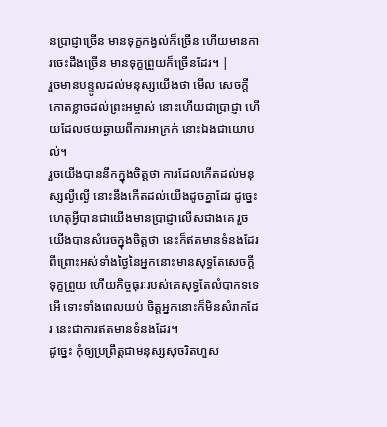នប្រាជ្ញាច្រើន មានទុក្ខកង្វល់ក៏ច្រើន ហើយមានការចេះដឹងច្រើន មានទុក្ខព្រួយក៏ច្រើនដែរ។ |
រួចមានបន្ទូលដល់មនុស្សយើងថា មើល សេចក្ដីកោតខ្លាចដល់ព្រះអម្ចាស់ នោះហើយជាប្រាជ្ញា ហើយដែលថយឆ្ងាយពីការអាក្រក់ នោះឯងជាយោបល់។
រួចយើងបាននឹកក្នុងចិត្តថា ការដែលកើតដល់មនុស្សល្ងីល្ងើ នោះនឹងកើតដល់យើងដូចគ្នាដែរ ដូច្នេះ ហេតុអ្វីបានជាយើងមានប្រាជ្ញាលើសជាងគេ រួចយើងបានសំរេចក្នុងចិត្តថា នេះក៏ឥតមានទំនងដែរ
ពីព្រោះអស់ទាំងថ្ងៃនៃអ្នកនោះមានសុទ្ធតែសេចក្ដីទុក្ខព្រួយ ហើយកិច្ចធុរៈរបស់គេសុទ្ធតែលំបាកទទេ អើ ទោះទាំងពេលយប់ ចិត្តអ្នកនោះក៏មិនសំរាកដែរ នេះជាការឥតមានទំនងដែរ។
ដូច្នេះ កុំឲ្យប្រព្រឹត្តជាមនុស្សសុចរិតហួស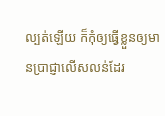ល្បត់ឡើយ ក៏កុំឲ្យធ្វើខ្លួនឲ្យមានប្រាជ្ញាលើសលន់ដែរ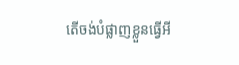តើចង់បំផ្លាញខ្លួនធ្វើអី